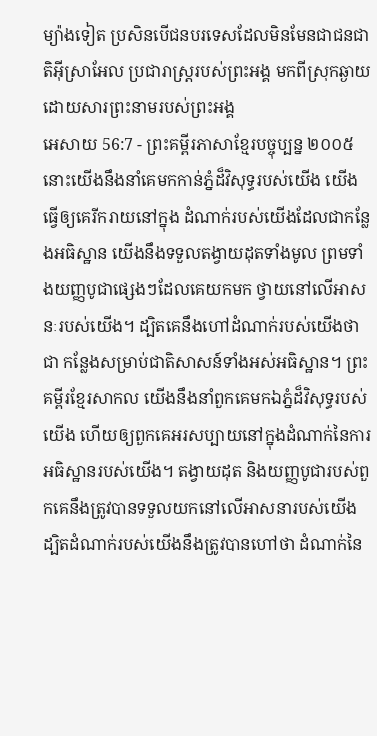ម្យ៉ាងទៀត ប្រសិនបើជនបរទេសដែលមិនមែនជាជនជាតិអ៊ីស្រាអែល ប្រជារាស្ត្ររបស់ព្រះអង្គ មកពីស្រុកឆ្ងាយ ដោយសារព្រះនាមរបស់ព្រះអង្គ
អេសាយ 56:7 - ព្រះគម្ពីរភាសាខ្មែរបច្ចុប្បន្ន ២០០៥ នោះយើងនឹងនាំគេមកកាន់ភ្នំដ៏វិសុទ្ធរបស់យើង យើងធ្វើឲ្យគេរីករាយនៅក្នុង ដំណាក់របស់យើងដែលជាកន្លែងអធិស្ឋាន យើងនឹងទទួលតង្វាយដុតទាំងមូល ព្រមទាំងយញ្ញបូជាផ្សេងៗដែលគេយកមក ថ្វាយនៅលើអាសនៈរបស់យើង។ ដ្បិតគេនឹងហៅដំណាក់របស់យើងថាជា កន្លែងសម្រាប់ជាតិសាសន៍ទាំងអស់អធិស្ឋាន។ ព្រះគម្ពីរខ្មែរសាកល យើងនឹងនាំពួកគេមកឯភ្នំដ៏វិសុទ្ធរបស់យើង ហើយឲ្យពួកគេអរសប្បាយនៅក្នុងដំណាក់នៃការអធិស្ឋានរបស់យើង។ តង្វាយដុត និងយញ្ញបូជារបស់ពួកគេនឹងត្រូវបានទទួលយកនៅលើអាសនារបស់យើង ដ្បិតដំណាក់របស់យើងនឹងត្រូវបានហៅថា ដំណាក់នៃ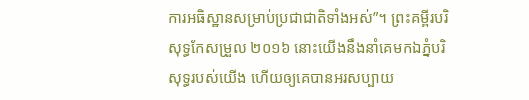ការអធិស្ឋានសម្រាប់ប្រជាជាតិទាំងអស់”។ ព្រះគម្ពីរបរិសុទ្ធកែសម្រួល ២០១៦ នោះយើងនឹងនាំគេមកឯភ្នំបរិសុទ្ធរបស់យើង ហើយឲ្យគេបានអរសប្បាយ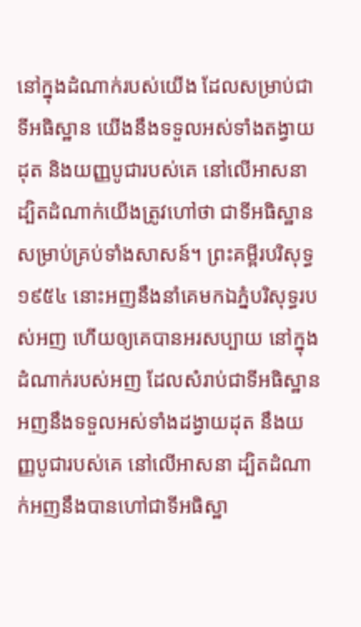នៅក្នុងដំណាក់របស់យើង ដែលសម្រាប់ជាទីអធិស្ឋាន យើងនឹងទទួលអស់ទាំងតង្វាយដុត និងយញ្ញបូជារបស់គេ នៅលើអាសនា ដ្បិតដំណាក់យើងត្រូវហៅថា ជាទីអធិស្ឋានសម្រាប់គ្រប់ទាំងសាសន៍។ ព្រះគម្ពីរបរិសុទ្ធ ១៩៥៤ នោះអញនឹងនាំគេមកឯភ្នំបរិសុទ្ធរបស់អញ ហើយឲ្យគេបានអរសប្បាយ នៅក្នុងដំណាក់របស់អញ ដែលសំរាប់ជាទីអធិស្ឋាន អញនឹងទទួលអស់ទាំងដង្វាយដុត នឹងយញ្ញបូជារបស់គេ នៅលើអាសនា ដ្បិតដំណាក់អញនឹងបានហៅជាទីអធិស្ឋា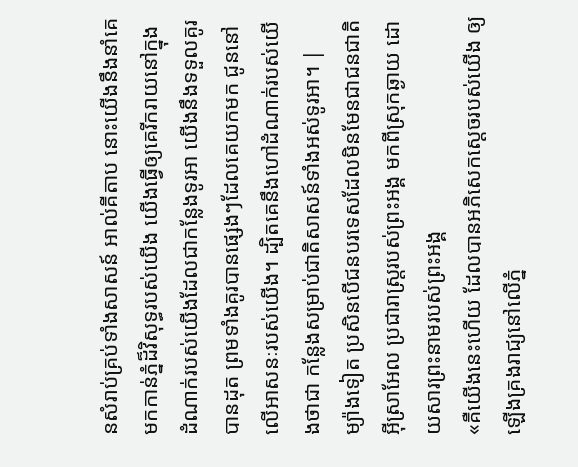នសំរាប់គ្រប់ទាំងសាសន៍ អាល់គីតាប នោះយើងនឹងនាំគេមកកាន់ភ្នំដ៏វិសុទ្ធរបស់យើង យើងធ្វើឲ្យគេរីករាយនៅក្នុង ដំណាក់របស់យើងដែលជាកន្លែងទូរអា យើងនឹងទទួលគូរបានដុត ព្រមទាំងគូរបានផ្សេងៗដែលគេយកមក ជូននៅលើអាសនៈរបស់យើង។ ដ្បិតគេនឹងហៅដំណាក់របស់យើងថាជា កន្លែងសម្រាប់ជាតិសាសន៍ទាំងអស់ទូរអា។ |
ម្យ៉ាងទៀត ប្រសិនបើជនបរទេសដែលមិនមែនជាជនជាតិអ៊ីស្រាអែល ប្រជារាស្ត្ររបស់ព្រះអង្គ មកពីស្រុកឆ្ងាយ ដោយសារព្រះនាមរបស់ព្រះអង្គ
«គឺយើងនេះហើយ ដែលបានអភិសេកស្ដេចរបស់យើង ឲ្យឡើងគ្រងរាជ្យនៅលើភ្នំ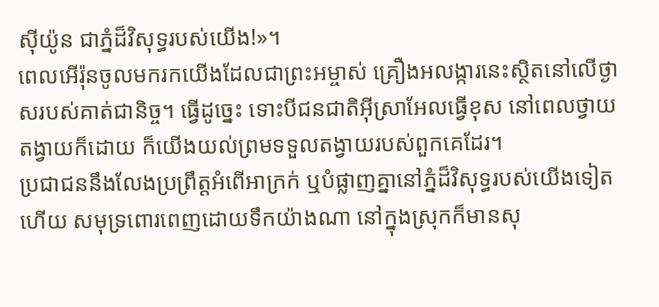ស៊ីយ៉ូន ជាភ្នំដ៏វិសុទ្ធរបស់យើង!»។
ពេលអើរ៉ុនចូលមករកយើងដែលជាព្រះអម្ចាស់ គ្រឿងអលង្ការនេះស្ថិតនៅលើថ្ងាសរបស់គាត់ជានិច្ច។ ធ្វើដូច្នេះ ទោះបីជនជាតិអ៊ីស្រាអែលធ្វើខុស នៅពេលថ្វាយតង្វាយក៏ដោយ ក៏យើងយល់ព្រមទទួលតង្វាយរបស់ពួកគេដែរ។
ប្រជាជននឹងលែងប្រព្រឹត្តអំពើអាក្រក់ ឬបំផ្លាញគ្នានៅភ្នំដ៏វិសុទ្ធរបស់យើងទៀតហើយ សមុទ្រពោរពេញដោយទឹកយ៉ាងណា នៅក្នុងស្រុកក៏មានសុ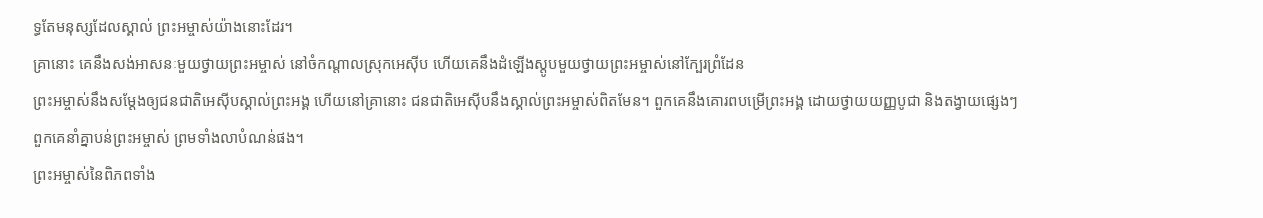ទ្ធតែមនុស្សដែលស្គាល់ ព្រះអម្ចាស់យ៉ាងនោះដែរ។
គ្រានោះ គេនឹងសង់អាសនៈមួយថ្វាយព្រះអម្ចាស់ នៅចំកណ្ដាលស្រុកអេស៊ីប ហើយគេនឹងដំឡើងស្តូបមួយថ្វាយព្រះអម្ចាស់នៅក្បែរព្រំដែន
ព្រះអម្ចាស់នឹងសម្តែងឲ្យជនជាតិអេស៊ីបស្គាល់ព្រះអង្គ ហើយនៅគ្រានោះ ជនជាតិអេស៊ីបនឹងស្គាល់ព្រះអម្ចាស់ពិតមែន។ ពួកគេនឹងគោរពបម្រើព្រះអង្គ ដោយថ្វាយយញ្ញបូជា និងតង្វាយផ្សេងៗ ពួកគេនាំគ្នាបន់ព្រះអម្ចាស់ ព្រមទាំងលាបំណន់ផង។
ព្រះអម្ចាស់នៃពិភពទាំង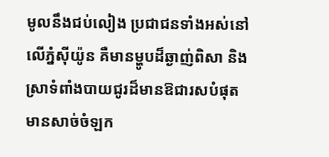មូលនឹងជប់លៀង ប្រជាជនទាំងអស់នៅលើភ្នំស៊ីយ៉ូន គឺមានម្ហូបដ៏ឆ្ងាញ់ពិសា និងស្រាទំពាំងបាយជូរដ៏មានឱជារសបំផុត មានសាច់ចំឡក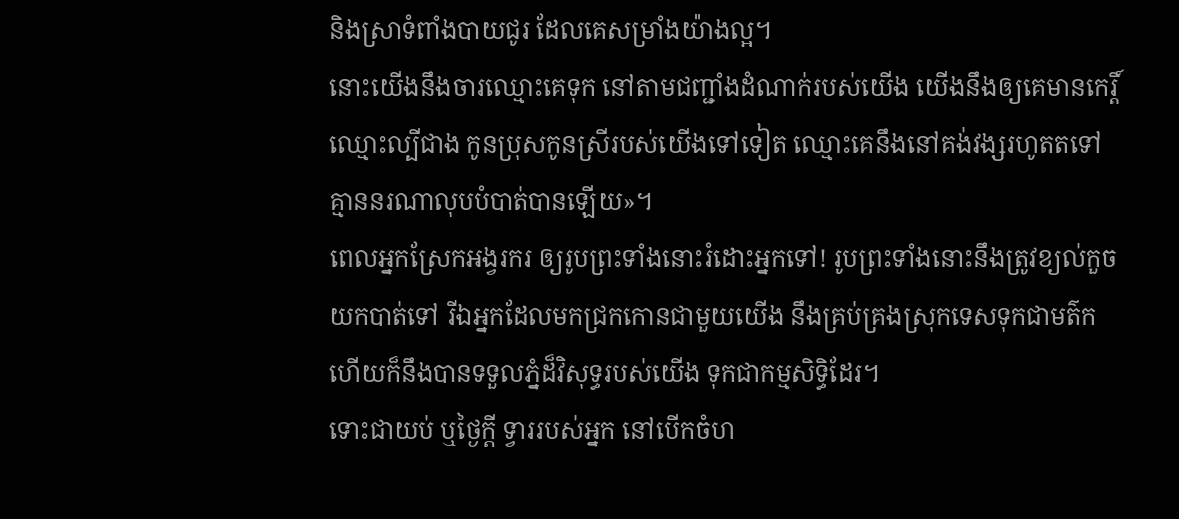និងស្រាទំពាំងបាយជូរ ដែលគេសម្រាំងយ៉ាងល្អ។
នោះយើងនឹងចារឈ្មោះគេទុក នៅតាមជញ្ជាំងដំណាក់របស់យើង យើងនឹងឲ្យគេមានកេរ្តិ៍ឈ្មោះល្បីជាង កូនប្រុសកូនស្រីរបស់យើងទៅទៀត ឈ្មោះគេនឹងនៅគង់វង្សរហូតតទៅ គ្មាននរណាលុបបំបាត់បានឡើយ»។
ពេលអ្នកស្រែកអង្វរករ ឲ្យរូបព្រះទាំងនោះរំដោះអ្នកទៅ! រូបព្រះទាំងនោះនឹងត្រូវខ្យល់កួចយកបាត់ទៅ រីឯអ្នកដែលមកជ្រកកោនជាមួយយើង នឹងគ្រប់គ្រងស្រុកទេសទុកជាមត៌ក ហើយក៏នឹងបានទទួលភ្នំដ៏វិសុទ្ធរបស់យើង ទុកជាកម្មសិទ្ធិដែរ។
ទោះជាយប់ ឬថ្ងៃក្ដី ទ្វាររបស់អ្នក នៅបើកចំហ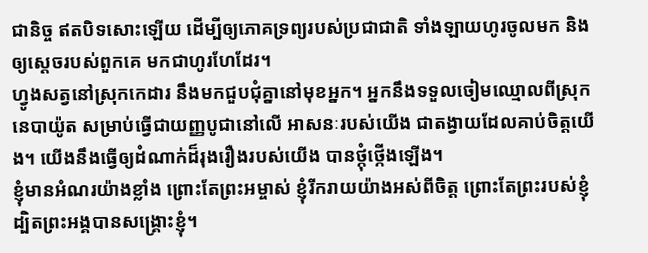ជានិច្ច ឥតបិទសោះឡើយ ដើម្បីឲ្យភោគទ្រព្យរបស់ប្រជាជាតិ ទាំងឡាយហូរចូលមក និងឲ្យស្ដេចរបស់ពួកគេ មកជាហូរហែដែរ។
ហ្វូងសត្វនៅស្រុកកេដារ នឹងមកជួបជុំគ្នានៅមុខអ្នក។ អ្នកនឹងទទួលចៀមឈ្មោលពីស្រុកនេបាយ៉ូត សម្រាប់ធ្វើជាយញ្ញបូជានៅលើ អាសនៈរបស់យើង ជាតង្វាយដែលគាប់ចិត្តយើង។ យើងនឹងធ្វើឲ្យដំណាក់ដ៏រុងរឿងរបស់យើង បានថ្កុំថ្កើងឡើង។
ខ្ញុំមានអំណរយ៉ាងខ្លាំង ព្រោះតែព្រះអម្ចាស់ ខ្ញុំរីករាយយ៉ាងអស់ពីចិត្ត ព្រោះតែព្រះរបស់ខ្ញុំ ដ្បិតព្រះអង្គបានសង្គ្រោះខ្ញុំ។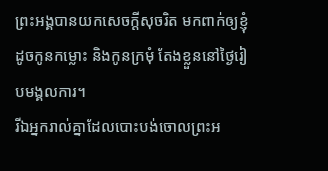ព្រះអង្គបានយកសេចក្ដីសុចរិត មកពាក់ឲ្យខ្ញុំ ដូចកូនកម្លោះ និងកូនក្រមុំ តែងខ្លួននៅថ្ងៃរៀបមង្គលការ។
រីឯអ្នករាល់គ្នាដែលបោះបង់ចោលព្រះអ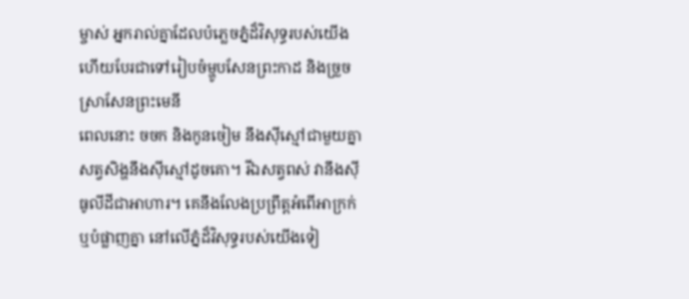ម្ចាស់ អ្នករាល់គ្នាដែលបំភ្លេចភ្នំដ៏វិសុទ្ធរបស់យើង ហើយបែរជាទៅរៀបចំម្ហូបសែនព្រះកាដ និងច្រួចស្រាសែនព្រះមេនី
ពេលនោះ ចចក និងកូនចៀម នឹងស៊ីស្មៅជាមួយគ្នា សត្វសិង្ហនឹងស៊ីស្មៅដូចគោ។ រីឯសត្វពស់ វានឹងស៊ីធូលីដីជាអាហារ។ គេនឹងលែងប្រព្រឹត្តអំពើអាក្រក់ ឬបំផ្លាញគ្នា នៅលើភ្នំដ៏វិសុទ្ធរបស់យើងទៀ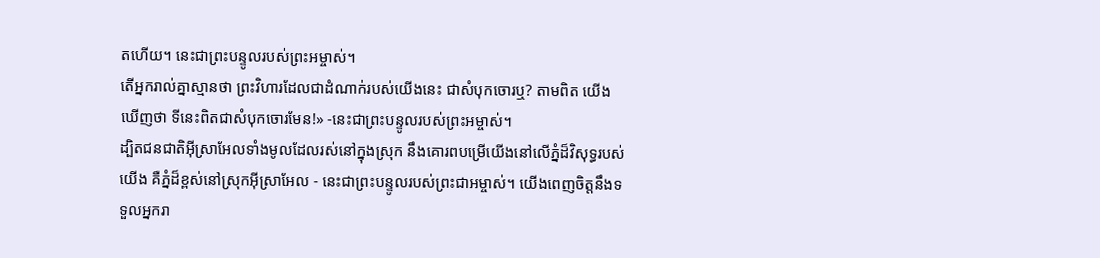តហើយ។ នេះជាព្រះបន្ទូលរបស់ព្រះអម្ចាស់។
តើអ្នករាល់គ្នាស្មានថា ព្រះវិហារដែលជាដំណាក់របស់យើងនេះ ជាសំបុកចោរឬ? តាមពិត យើងឃើញថា ទីនេះពិតជាសំបុកចោរមែន!» -នេះជាព្រះបន្ទូលរបស់ព្រះអម្ចាស់។
ដ្បិតជនជាតិអ៊ីស្រាអែលទាំងមូលដែលរស់នៅក្នុងស្រុក នឹងគោរពបម្រើយើងនៅលើភ្នំដ៏វិសុទ្ធរបស់យើង គឺភ្នំដ៏ខ្ពស់នៅស្រុកអ៊ីស្រាអែល - នេះជាព្រះបន្ទូលរបស់ព្រះជាអម្ចាស់។ យើងពេញចិត្តនឹងទទួលអ្នករា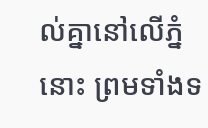ល់គ្នានៅលើភ្នំនោះ ព្រមទាំងទ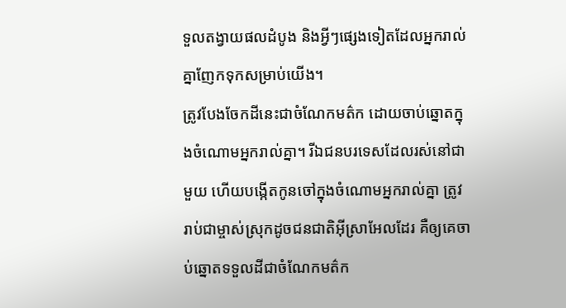ទួលតង្វាយផលដំបូង និងអ្វីៗផ្សេងទៀតដែលអ្នករាល់គ្នាញែកទុកសម្រាប់យើង។
ត្រូវបែងចែកដីនេះជាចំណែកមត៌ក ដោយចាប់ឆ្នោតក្នុងចំណោមអ្នករាល់គ្នា។ រីឯជនបរទេសដែលរស់នៅជាមួយ ហើយបង្កើតកូនចៅក្នុងចំណោមអ្នករាល់គ្នា ត្រូវរាប់ជាម្ចាស់ស្រុកដូចជនជាតិអ៊ីស្រាអែលដែរ គឺឲ្យគេចាប់ឆ្នោតទទួលដីជាចំណែកមត៌ក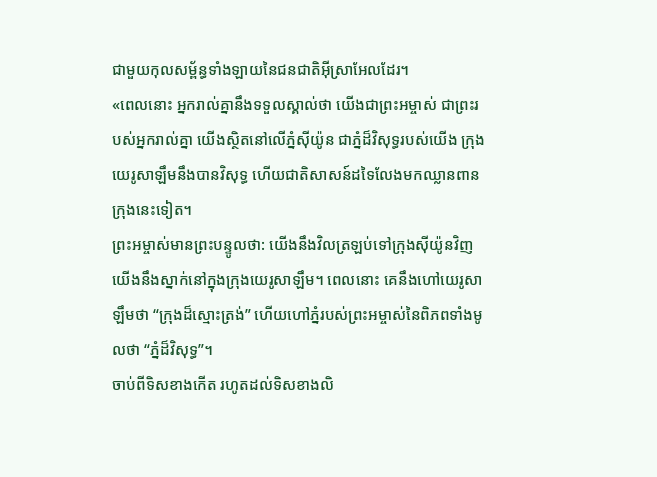ជាមួយកុលសម្ព័ន្ធទាំងឡាយនៃជនជាតិអ៊ីស្រាអែលដែរ។
«ពេលនោះ អ្នករាល់គ្នានឹងទទួលស្គាល់ថា យើងជាព្រះអម្ចាស់ ជាព្រះរបស់អ្នករាល់គ្នា យើងស្ថិតនៅលើភ្នំស៊ីយ៉ូន ជាភ្នំដ៏វិសុទ្ធរបស់យើង ក្រុងយេរូសាឡឹមនឹងបានវិសុទ្ធ ហើយជាតិសាសន៍ដទៃលែងមកឈ្លានពាន ក្រុងនេះទៀត។
ព្រះអម្ចាស់មានព្រះបន្ទូលថា: យើងនឹងវិលត្រឡប់ទៅក្រុងស៊ីយ៉ូនវិញ យើងនឹងស្នាក់នៅក្នុងក្រុងយេរូសាឡឹម។ ពេលនោះ គេនឹងហៅយេរូសាឡឹមថា “ក្រុងដ៏ស្មោះត្រង់” ហើយហៅភ្នំរបស់ព្រះអម្ចាស់នៃពិភពទាំងមូលថា “ភ្នំដ៏វិសុទ្ធ”។
ចាប់ពីទិសខាងកើត រហូតដល់ទិសខាងលិ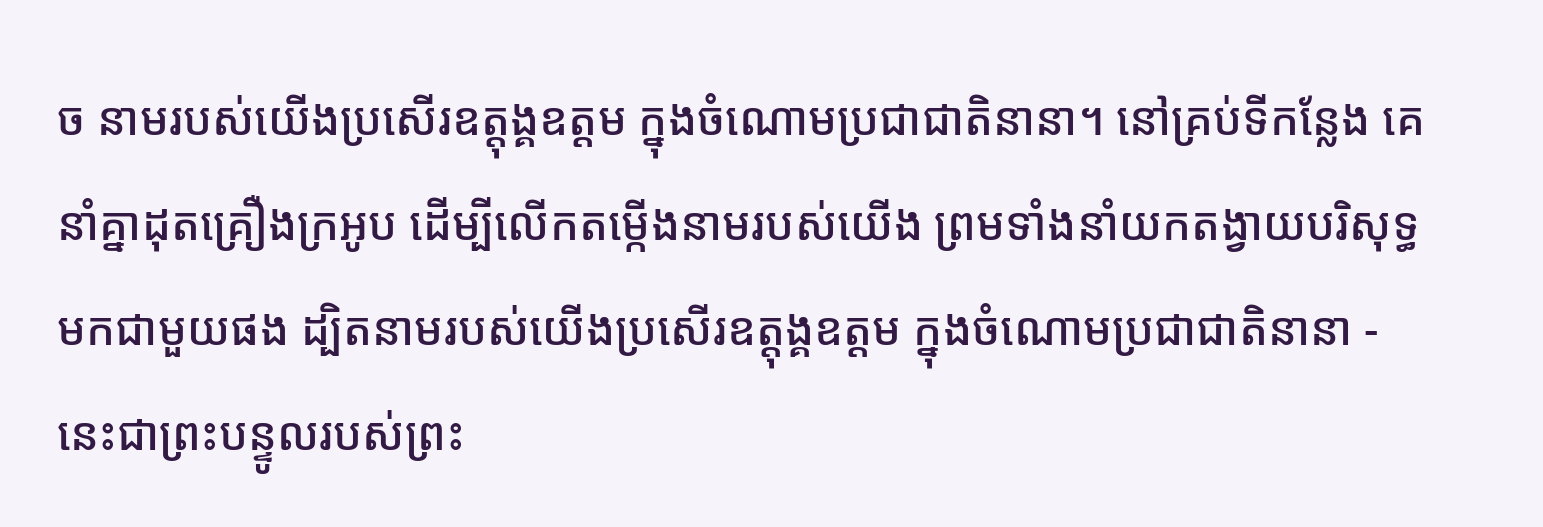ច នាមរបស់យើងប្រសើរឧត្ដុង្គឧត្ដម ក្នុងចំណោមប្រជាជាតិនានា។ នៅគ្រប់ទីកន្លែង គេនាំគ្នាដុតគ្រឿងក្រអូប ដើម្បីលើកតម្កើងនាមរបស់យើង ព្រមទាំងនាំយកតង្វាយបរិសុទ្ធមកជាមួយផង ដ្បិតនាមរបស់យើងប្រសើរឧត្ដុង្គឧត្ដម ក្នុងចំណោមប្រជាជាតិនានា - នេះជាព្រះបន្ទូលរបស់ព្រះ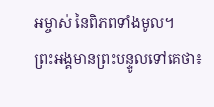អម្ចាស់ នៃពិភពទាំងមូល។
ព្រះអង្គមានព្រះបន្ទូលទៅគេថា៖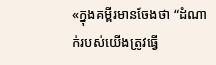«ក្នុងគម្ពីរមានចែងថា “ដំណាក់របស់យើងត្រូវធ្វើ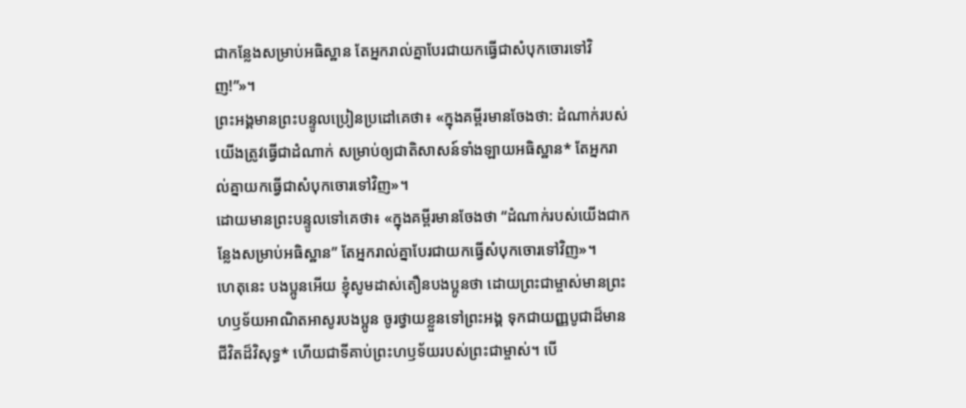ជាកន្លែងសម្រាប់អធិស្ឋាន តែអ្នករាល់គ្នាបែរជាយកធ្វើជាសំបុកចោរទៅវិញ!”»។
ព្រះអង្គមានព្រះបន្ទូលប្រៀនប្រដៅគេថា៖ «ក្នុងគម្ពីរមានចែងថា: ដំណាក់របស់យើងត្រូវធ្វើជាដំណាក់ សម្រាប់ឲ្យជាតិសាសន៍ទាំងឡាយអធិស្ឋាន* តែអ្នករាល់គ្នាយកធ្វើជាសំបុកចោរទៅវិញ»។
ដោយមានព្រះបន្ទូលទៅគេថា៖ «ក្នុងគម្ពីរមានចែងថា “ដំណាក់របស់យើងជាកន្លែងសម្រាប់អធិស្ឋាន” តែអ្នករាល់គ្នាបែរជាយកធ្វើសំបុកចោរទៅវិញ»។
ហេតុនេះ បងប្អូនអើយ ខ្ញុំសូមដាស់តឿនបងប្អូនថា ដោយព្រះជាម្ចាស់មានព្រះហឫទ័យអាណិតអាសូរបងប្អូន ចូរថ្វាយខ្លួនទៅព្រះអង្គ ទុកជាយញ្ញបូជាដ៏មានជីវិតដ៏វិសុទ្ធ* ហើយជាទីគាប់ព្រះហឫទ័យរបស់ព្រះជាម្ចាស់។ បើ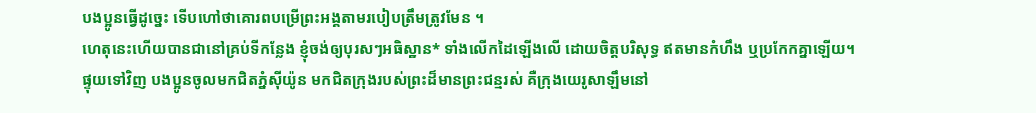បងប្អូនធ្វើដូច្នេះ ទើបហៅថាគោរពបម្រើព្រះអង្គតាមរបៀបត្រឹមត្រូវមែន ។
ហេតុនេះហើយបានជានៅគ្រប់ទីកន្លែង ខ្ញុំចង់ឲ្យបុរសៗអធិស្ឋាន* ទាំងលើកដៃឡើងលើ ដោយចិត្តបរិសុទ្ធ ឥតមានកំហឹង ឬប្រកែកគ្នាឡើយ។
ផ្ទុយទៅវិញ បងប្អូនចូលមកជិតភ្នំស៊ីយ៉ូន មកជិតក្រុងរបស់ព្រះដ៏មានព្រះជន្មរស់ គឺក្រុងយេរូសាឡឹមនៅ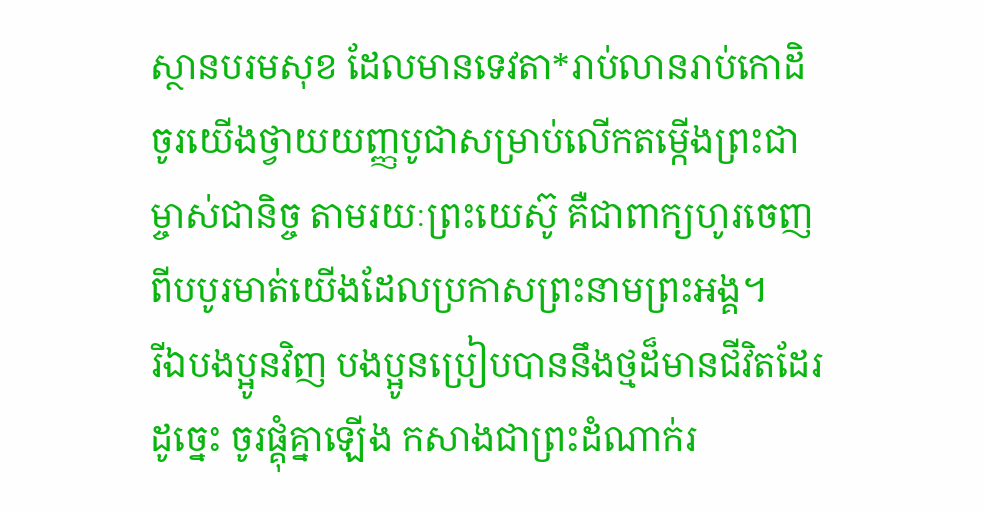ស្ថានបរមសុខ ដែលមានទេវតា*រាប់លានរាប់កោដិ
ចូរយើងថ្វាយយញ្ញបូជាសម្រាប់លើកតម្កើងព្រះជាម្ចាស់ជានិច្ច តាមរយៈព្រះយេស៊ូ គឺជាពាក្យហូរចេញពីបបូរមាត់យើងដែលប្រកាសព្រះនាមព្រះអង្គ។
រីឯបងប្អូនវិញ បងប្អូនប្រៀបបាននឹងថ្មដ៏មានជីវិតដែរ ដូច្នេះ ចូរផ្គុំគ្នាឡើង កសាងជាព្រះដំណាក់រ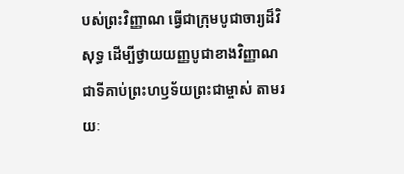បស់ព្រះវិញ្ញាណ ធ្វើជាក្រុមបូជាចារ្យដ៏វិសុទ្ធ ដើម្បីថ្វាយយញ្ញបូជាខាងវិញ្ញាណ ជាទីគាប់ព្រះហឫទ័យព្រះជាម្ចាស់ តាមរយៈ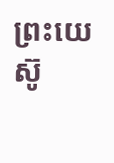ព្រះយេស៊ូ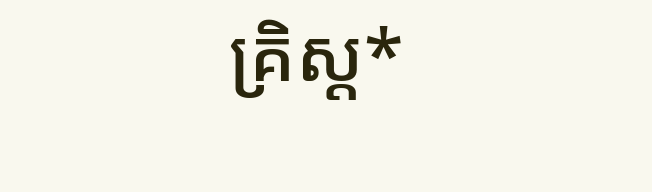គ្រិស្ត*